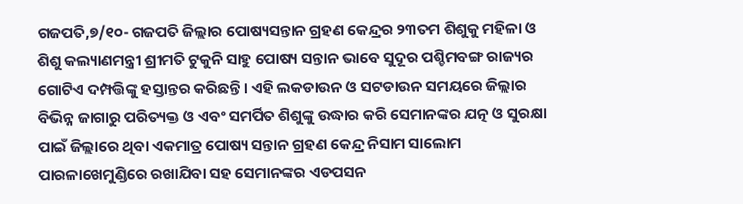ଗଜପତି,୭/୧୦- ଗଜପତି ଜିଲ୍ଲାର ପୋଷ୍ୟସନ୍ତାନ ଗ୍ରହଣ କେନ୍ଦ୍ରର ୨୩ତମ ଶିଶୁକୁ ମହିଳା ଓ ଶିଶୁ କଲ୍ୟାଣମନ୍ତ୍ରୀ ଶ୍ରୀମତି ଟୁକୁନି ସାହୁ ପୋଷ୍ୟ ସନ୍ତାନ ଭାବେ ସୁଦୂର ପଶ୍ଚିମବଙ୍ଗ ରାଜ୍ୟର ଗୋଟିଏ ଦମ୍ପତ୍ତିଙ୍କୁ ହସ୍ତାନ୍ତର କରିଛନ୍ତି । ଏହି ଲକଡାଉନ ଓ ସଟଡାଉନ ସମୟରେ ଜିଲ୍ଲାର ବିଭିନ୍ନ ଜାଗାରୁ ପରିତ୍ୟକ୍ତ ଓ ଏବଂ ସମର୍ପିତ ଶିଶୁଙ୍କୁ ଉଦ୍ଧାର କରି ସେମାନଙ୍କର ଯତ୍ନ ଓ ସୁରକ୍ଷା ପାଇଁ ଜିଲ୍ଲାରେ ଥିବା ଏକମାତ୍ର ପୋଷ୍ୟ ସନ୍ତାନ ଗ୍ରହଣ କେନ୍ଦ୍ର ନିସାମ ସାଲୋମ ପାରଳାଖେମୁଣ୍ଡିରେ ରଖାଯିବା ସହ ସେମାନଙ୍କର ଏଡପସନ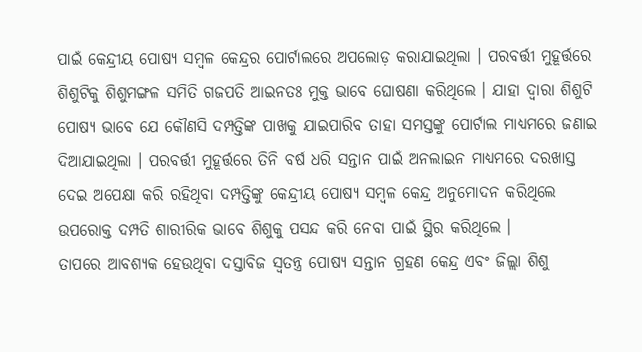ପାଇଁ କେନ୍ଦ୍ରୀୟ ପୋଷ୍ୟ ସମ୍ବଳ କେନ୍ଦ୍ରର ପୋର୍ଟାଲରେ ଅପଲୋଡ଼ କରାଯାଇଥିଲା । ପରବର୍ତ୍ତୀ ମୁହୂର୍ତ୍ତରେ ଶିଶୁଟିକୁ ଶିଶୁମଙ୍ଗଳ ସମିତି ଗଜପତି ଆଇନତଃ ମୁକ୍ତ ଭାବେ ଘୋଷଣା କରିଥିଲେ । ଯାହା ଦ୍ୱାରା ଶିଶୁଟି ପୋଷ୍ୟ ଭାବେ ଯେ କୌଣସି ଦମ୍ପତ୍ତିଙ୍କ ପାଖକୁ ଯାଇପାରିବ ତାହା ସମସ୍ତଙ୍କୁ ପୋର୍ଟାଲ ମାଧ୍ୟମରେ ଜଣାଇ ଦିଆଯାଇଥିଲା । ପରବର୍ତ୍ତୀ ମୁହୂର୍ତ୍ତରେ ତିନି ବର୍ଷ ଧରି ସନ୍ତାନ ପାଇଁ ଅନଲାଇନ ମାଧ୍ୟମରେ ଦରଖାସ୍ତ ଦେଇ ଅପେକ୍ଷା କରି ରହିଥିବା ଦମ୍ପତ୍ତିଙ୍କୁ କେନ୍ଦ୍ରୀୟ ପୋଷ୍ୟ ସମ୍ବଳ କେନ୍ଦ୍ର ଅନୁମୋଦନ କରିଥିଲେ ଉପରୋକ୍ତ ଦମ୍ପତି ଶାରୀରିକ ଭାବେ ଶିଶୁକୁ ପସନ୍ଦ କରି ନେବା ପାଇଁ ସ୍ଥିର କରିଥିଲେ ।
ତାପରେ ଆବଶ୍ୟକ ହେଉଥିବା ଦସ୍ତାବିଜ ସ୍ୱତନ୍ତ୍ର ପୋଷ୍ୟ ସନ୍ତାନ ଗ୍ରହଣ କେନ୍ଦ୍ର ଏବଂ ଜିଲ୍ଲା ଶିଶୁ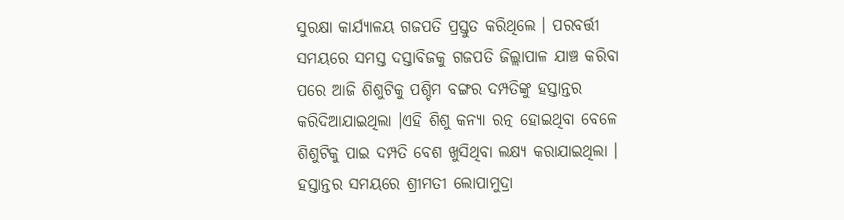ସୁରକ୍ଷା କାର୍ଯ୍ୟାଳୟ ଗଜପତି ପ୍ରସ୍ତୁତ କରିଥିଲେ । ପରବର୍ତ୍ତୀ ସମୟରେ ସମସ୍ତ ଦସ୍ତାବିଜକୁ ଗଜପତି ଜିଲ୍ଲାପାଳ ଯାଞ୍ଚ କରିବା ପରେ ଆଜି ଶିଶୁଟିକୁ ପଶ୍ଚିମ ବଙ୍ଗର ଦମ୍ପତିଙ୍କୁ ହସ୍ତାନ୍ତର କରିଦିଆଯାଇଥିଲା ।ଏହି ଶିଶୁ କନ୍ୟା ରତ୍ନ ହୋଇଥିବା ବେଳେ ଶିଶୁଟିକୁ ପାଇ ଦମ୍ପତି ବେଶ ଖୁସିଥିବା ଲକ୍ଷ୍ୟ କରାଯାଇଥିଲା । ହସ୍ତାନ୍ତର ସମୟରେ ଶ୍ରୀମତୀ ଲୋପାମୁଦ୍ରା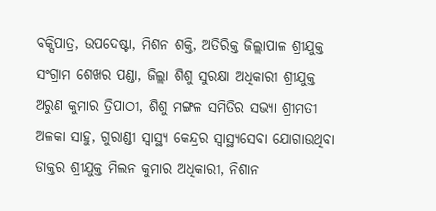ବକ୍ସିପାତ୍ର, ଉପଦେଷ୍ଟା, ମିଶନ ଶକ୍ତି, ଅତିରିକ୍ତ ଜିଲ୍ଲାପାଳ ଶ୍ରୀଯୁକ୍ତ ସଂଗ୍ରାମ ଶେଖର ପଣ୍ଡା, ଜିଲ୍ଲା ଶିଶୁ ସୁରକ୍ଷା ଅଧିକାରୀ ଶ୍ରୀଯୁକ୍ତ ଅରୁଣ କୁମାର ତ୍ରିପାଠୀ, ଶିଶୁ ମଙ୍ଗଳ ସମିତିର ସଭ୍ୟା ଶ୍ରୀମତୀ ଅଳକା ସାହୁ, ଗୁରାଣ୍ଡୀ ସ୍ୱାସ୍ଥ୍ୟ କେନ୍ଦ୍ରର ସ୍ୱାସ୍ଥ୍ୟସେବା ଯୋଗାଉଥିବା ଡାକ୍ତର ଶ୍ରୀଯୁକ୍ତ ମିଲନ କୁମାର ଅଧିକାରୀ, ନିଶାନ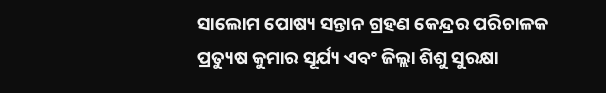ସାଲୋମ ପୋଷ୍ୟ ସନ୍ତାନ ଗ୍ରହଣ କେନ୍ଦ୍ରର ପରିଚାଳକ ପ୍ରତ୍ୟୁଷ କୁମାର ସୂର୍ଯ୍ୟ ଏବଂ ଜିଲ୍ଲା ଶିଶୁ ସୁରକ୍ଷା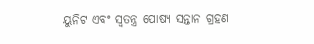ୟୁନିଟ ଏବଂ ସ୍ୱତନ୍ତ୍ର ପୋଷ୍ୟ ସନ୍ତାନ ଗ୍ରହଣ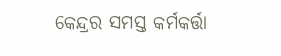କେନ୍ଦ୍ରର ସମସ୍ତ କର୍ମକର୍ତ୍ତା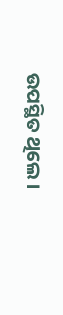ଉପସ୍ଥିତ ଥିଲେ ।